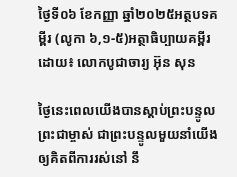ថ្ងៃទី០៦ ខែកញ្ញា ឆ្នាំ២០២៥អត្ថបទគម្ពីរ (លូកា ៦,១-៥)អត្ថាធិប្បាយគម្ពីរដោយ៖ លោកបូជាចារ្យ អ៊ុន សុន

ថ្ងៃនេះពេលយើងបានស្ដាប់ព្រះបន្ទូលព្រះជាម្ចាស់ ជាព្រះបន្ទូលមួយនាំយើងឲ្យគិតពីការរស់នៅ នឹ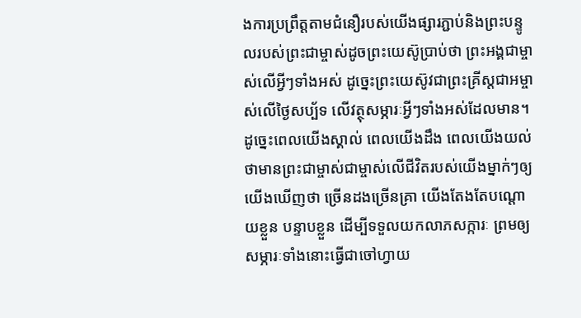ងការប្រព្រឹត្តតាមជំនឿរបស់យើងផ្សារភ្ជាប់និងព្រះបន្ទូលរបស់ព្រះជាម្ចាស់ដូចព្រះយេស៊ូប្រាប់ថា ព្រះអង្គជាម្ចាស់លើអ្វីៗទាំងអស់ ដូច្នេះព្រះយេស៊ូវជាព្រះគ្រីស្តជាអម្ចាស់លើថ្ងៃសប្ប័ទ លើវត្ថុសម្ភារៈអ្វីៗទាំងអស់ដែលមាន។
ដូច្នេះពេលយើងស្គាល់ ពេលយើងដឹង ពេលយើងយល់ថាមានព្រះជាម្ចាស់ជាម្ចាស់លើជីវិតរបស់យើងម្នាក់ៗឲ្យយើងឃើញថា ច្រើនដងច្រើនគ្រា យើងតែងតែបណ្ដោយខ្លួន បន្ទាបខ្លួន ដើម្បីទទួលយកលាភសក្ការៈ ព្រមឲ្យសម្ភារៈទាំងនោះធ្វើជាចៅហ្វាយ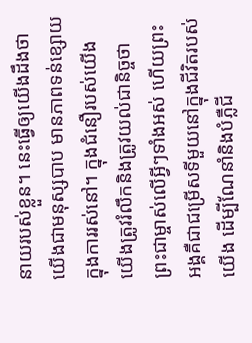នាយរបស់ខ្លួន។ នេះធ្វើឲ្យយើងដឹងថាយើងជាមនុស្សបាប មានភាពទន់ខ្សោយក្នុងការរស់នៅ។ ក្នុងជំនឿរបស់យើង យើងត្រូវរំលឹកនិងត្រូវយល់ជានិច្ចថា ព្រះជាម្ចាស់លើអ្វីៗទាំងអស់ ហើយព្រះអង្គគឺជាជម្រើសទីមួយនៅក្នុងជីវិតរបស់យើង ដើម្បីណែនាំនិងបំភ្លឺជី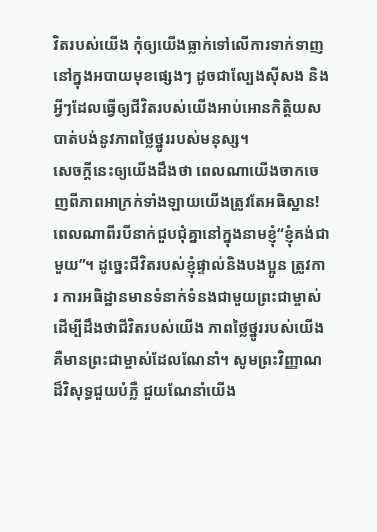វិតរបស់យើង កុំឲ្យយើងធ្លាក់ទៅលើការទាក់ទាញនៅក្នុងអបាយមុខផ្សេងៗ ដូចជាល្បែងស៊ីសង និងអ្វីៗដែលធ្វើឲ្យជីវិតរបស់យើងអាប់អោនកិត្ដិយសបាត់បង់នូវភាពថ្លៃថ្នូររបស់មនុស្ស។
សេចក្ដីនេះឲ្យយើងដឹងថា ពេលណាយើងចាកចេញពីភាពអាក្រក់ទាំងឡាយយើងត្រូវតែអធិស្ឋាន! ពេលណាពីរបីនាក់ជួបជុំគ្នានៅក្នុងនាមខ្ញុំ“ខ្ញុំគង់ជាមួយ”។ ដូច្នេះជីវិតរបស់ខ្ញុំផ្ទាល់និងបងប្អូន ត្រូវការ ការអធិដ្ឋានមានទំនាក់ទំនងជាមួយព្រះជាម្ចាស់ដើម្បីដឹងថាជីវិតរបស់យើង ភាពថ្លៃថ្នូររបស់យើង គឺមានព្រះជាម្ចាស់ដែលណែនាំ។ សូមព្រះវិញ្ញាណដ៏វិសុទ្ធជួយបំភ្លឺ ជួយណែនាំយើង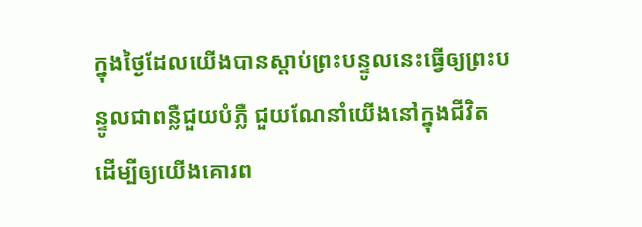ក្នុងថ្ងៃដែលយើងបានស្ដាប់ព្រះបន្ទូលនេះធ្វើឲ្យព្រះបន្ទូលជាពន្លឺជួយបំភ្លឺ ជួយណែនាំយើងនៅក្នុងជីវិត ដើម្បីឲ្យយើងគោរព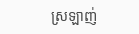ស្រឡាញ់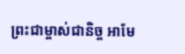ព្រះជាម្ចាស់ជានិច្ច អាមែ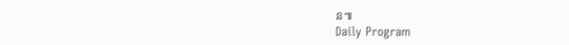ន៕
Daily Program